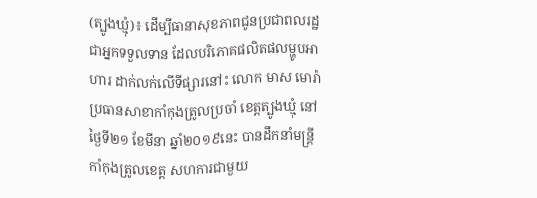(ត្បូងឃ្មុំ)៖ ដើម្បីធានាសុខភាពជូនប្រជាពលរដ្ឋជាអ្នកទទួលទាន ដែលបរិភោគផលិតផលម្ហូបអាហារ ដាក់លក់លើទីផ្សារនៅះ លោក មាស មោរ៉ា ប្រធានសាខាកាំកុងត្រូលប្រចាំ ខេត្តត្បូងឃ្មុំ នៅថ្ងៃទី២១ ខែមីនា ឆ្នាំ២០១៩នេះ បានដឹកនាំមន្ត្រីកាំកុងត្រូលខេត្ត សហការជាមួយ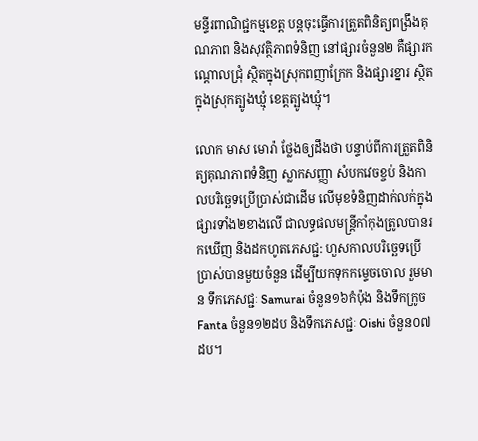មន្ទីរពាណិជ្ជកម្មខេត្ត បន្តចុះធ្វើការត្រួតពិនិត្យពង្រឹងគុណភាព និងសុវត្ថិភាពទំនិញ នៅផ្សារចំនួន២ គឺផ្សារកណ្តោលជ្រុំ ស្ថិតក្នុងស្រុកពញាក្រែក និងផ្សារខ្នារ ស្ថិតក្នុងស្រុកត្បូងឃ្មុំ ខេត្តត្បូងឃ្មុំ។

លោក មាស មោរ៉ា ថ្លែងឲ្យដឹងថា បន្ទាប់ពីការត្រួតពិនិត្យគុណភាពទំនិញ ស្លាកសញ្ញា សំបកវេចខ្ចប់ និងកាលបរិច្ឆេទប្រើប្រាស់ជាដើម លើមុខទំនិញដាក់លក់ក្នុងផ្សារទាំង២ខាងលើ ជាលទ្ធផលមន្ត្រីកាំកុងត្រូលបានរកឃើញ និងដកហូតភេសជ្ជ: ហួសកាលបរិច្ឆេទប្រើប្រាស់បានមួយចំនួន ដើម្បីយកទុកកម្ទេចចោល រួមមាន ទឹកភេសជ្ជៈ Samurai ចំនួន១៦កំប៉ុង និងទឹកក្រូច Fanta ចំនួន១២ដប និងទឹកភេសជ្ជៈ Oishi ចំនួន០៧ដប។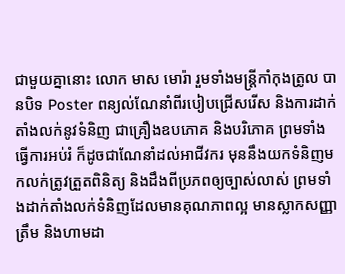ជាមួយគ្នានោះ លោក មាស មោរ៉ា រួមទាំងមន្ត្រីកាំកុងត្រូល បានបិទ Poster ពន្យល់ណែនាំពីរបៀបជ្រើសរើស និងការដាក់តាំងលក់នូវទំនិញ ជាគ្រឿងឧបភោគ និងបរិភោគ ព្រមទាំងធ្វើការអប់រំ ក៏ដូចជាណែនាំដល់អាជីវករ មុននឹងយកទំនិញមកលក់ត្រូវត្រួតពិនិត្យ និងដឹងពីប្រភពឲ្យច្បាស់លាស់ ព្រមទាំងដាក់តាំងលក់ទំនិញដែលមានគុណភាពល្អ មានស្លាកសញ្ញាត្រឹម និងហាមដា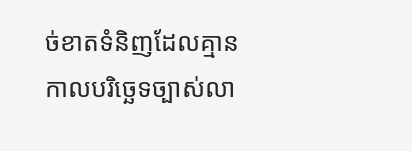ច់ខាតទំនិញដែលគ្មានកាលបរិច្ឆេទច្បាស់លា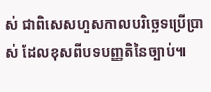ស់ ជាពិសេសហួសកាលបរិច្ឆេទប្រើប្រាស់ ដែលខុសពីបទបញ្ញតិនៃច្បាប់៕